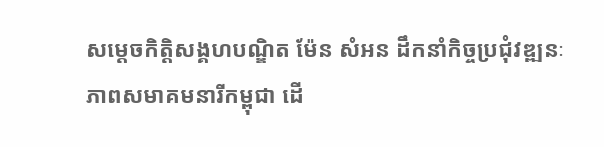សម្តេចកិត្តិសង្គហបណ្ឌិត ម៉ែន សំអន ដឹកនាំកិច្ចប្រជុំវឌ្ឍនៈភាពសមាគមនារីកម្ពុជា ដើ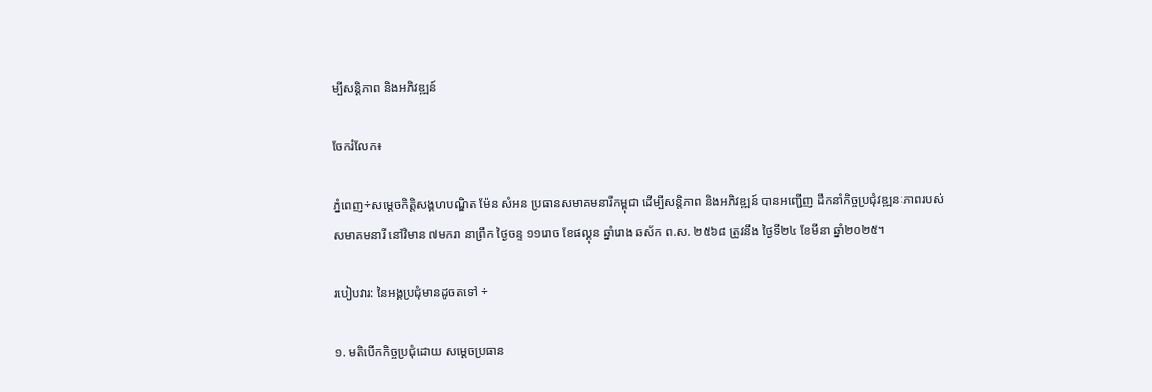ម្បីសន្តិភាព និងអភិវឌ្ឍន៍

ចែករំលែក៖

ភ្នំពេញ÷សម្តេចកិត្តិសង្គហបណ្ឌិត ម៉ែន សំអន ប្រធានសមាគមនារីកម្ពុជា ដើម្បីសន្តិភាព និងអភិវឌ្ឍន៍ បានអញ្ជើញ ដឹកនាំកិច្ចប្រជុំវឌ្ឍនៈភាពរបស់សមាគមនារី នៅវិមាន ៧មករា នាព្រឹក ថ្ងៃចន្ទ ១១រោច ខែផល្គុន ឆ្នាំរោង ឆស័ក ព.ស. ២៥៦៨ ត្រូវនឹង ថ្ងៃទី២៤ ខែមីនា ឆ្នាំ២០២៥។

របៀបវារ: នៃអង្គប្រជុំមានដូចតទៅ ÷

១. មតិបើកកិច្ចប្រជុំដោយ សម្តេចប្រធាន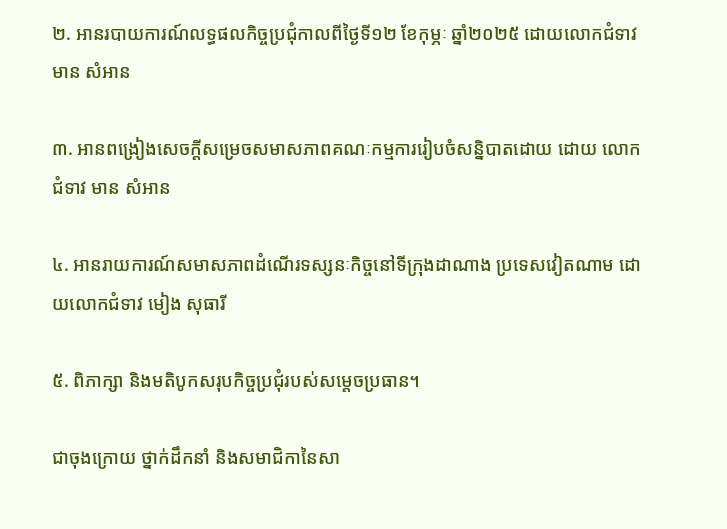២. អានរបាយការណ៍លទ្ធផលកិច្ចប្រជុំកាលពីថ្ងៃទី១២ ខែកុម្ភៈ ឆ្នាំ២០២៥ ដោយលោកជំទាវ មាន សំអាន

៣. អានពង្រៀងសេចក្តីសម្រេចសមាសភាពគណៈកម្មការរៀបចំសន្និបាតដោយ ដោយ លោកជំទាវ មាន សំអាន

៤. អានរាយការណ៍សមាសភាពដំណើរទស្សនៈកិច្ចនៅទីក្រុងដាណាង ប្រទេសវៀតណាម ដោយលោកជំទាវ មៀង សុធារី

៥. ពិភាក្សា និងមតិបូកសរុបកិច្ចប្រជុំរបស់សម្តេចប្រធាន។

ជាចុងក្រោយ ថ្នាក់ដឹកនាំ និងសមាជិកានៃសា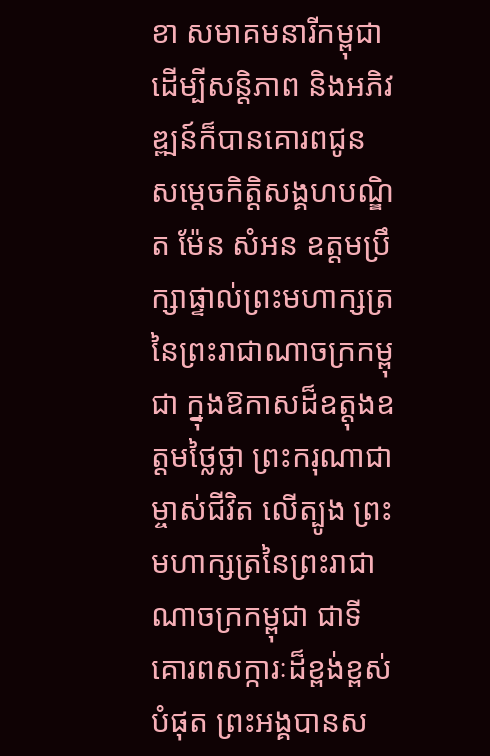ខា សមាគមនារីកម្ពុជា ដើម្បីសន្តិភាព និងអភិវឌ្ឍន៍ក៏បានគោរពជូន សម្តេចកិត្តិសង្គហបណ្ឌិត ម៉ែន សំអន ឧត្ដមប្រឹក្សាផ្ទាល់ព្រះមហាក្សត្រ នៃព្រះរាជាណាចក្រកម្ពុជា ក្នុងឱកាសដ៏ឧត្ដុងឧត្ដមថ្លៃថ្លា ព្រះករុណាជាម្ចាស់ជីវិត លើត្បូង ព្រះមហាក្សត្រនៃព្រះរាជាណាចក្រកម្ពុជា ជាទីគោរពសក្ការៈដ៏ខ្ពង់ខ្ពស់បំផុត ព្រះអង្គបានស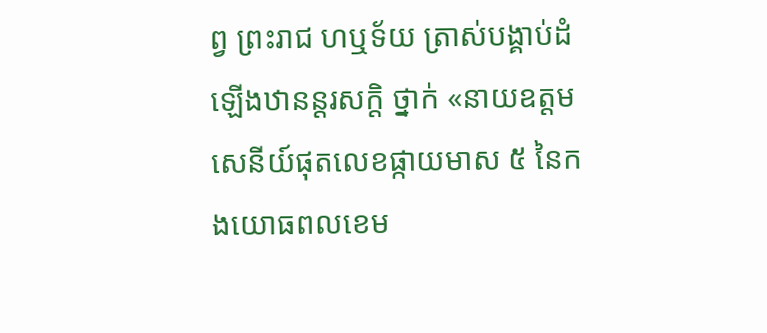ព្វ ព្រះរាជ ហឬទ័យ ត្រាស់បង្គាប់ដំឡើងឋានន្តរសក្តិ ថ្នាក់ «នាយឧត្តមសេនីយ៍ផុតលេខផ្កាយមាស ៥ នៃកងយោធពលខេម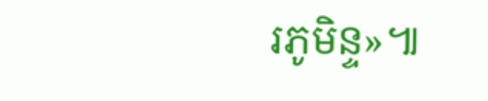រភូមិន្ទ»៕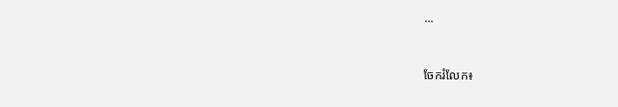...


ចែករំលែក៖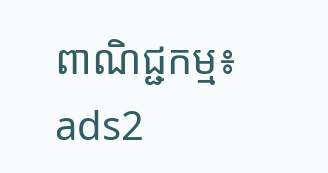ពាណិជ្ជកម្ម៖
ads2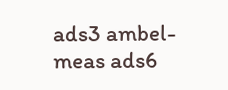ads3 ambel-meas ads6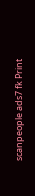scanpeople ads7 fk Print